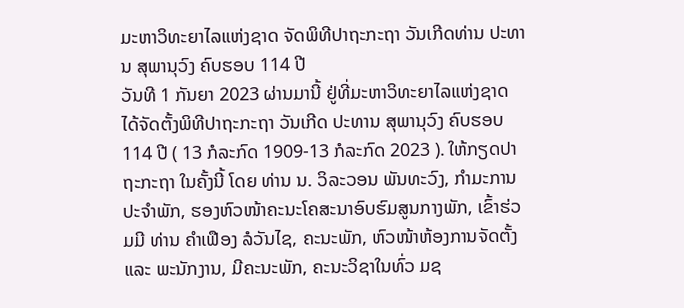ມະຫາວິທະຍາໄລແຫ່ງຊາດ ຈັດພິທີປາຖະກະຖາ ວັນເກີດທ່ານ ປະທານ ສຸພານຸວົງ ຄົບຮອບ 114 ປີ
ວັນທີ 1 ກັນຍາ 2023 ຜ່ານມານີ້ ຢູ່ທີ່ມະຫາວິທະຍາໄລແຫ່ງຊາດ ໄດ້ຈັດຕັ້ງພິທີປາຖະກະຖາ ວັນເກີດ ປະທານ ສຸພານຸວົງ ຄົບຮອບ 114 ປີ ( 13 ກໍລະກົດ 1909-13 ກໍລະກົດ 2023 ). ໃຫ້ກຽດປາຖະກະຖາ ໃນຄັ້ງນີ້ ໂດຍ ທ່ານ ນ. ວິລະວອນ ພັນທະວົງ, ກໍາມະການປະຈໍາພັກ, ຮອງຫົວໜ້າຄະນະໂຄສະນາອົບຮົມສູນກາງພັກ, ເຂົ້າຮ່ວມມີ ທ່ານ ຄໍາເຟືອງ ລໍວັນໄຊ, ຄະນະພັກ, ຫົວໜ້າຫ້ອງການຈັດຕັ້ງ ແລະ ພະນັກງານ, ມີຄະນະພັກ, ຄະນະວິຊາໃນທົ່ວ ມຊ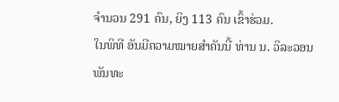ຈຳນວນ 291 ຄົນ, ຍິງ 113 ຄົນ ເຂົ້າຮ່ວມ.
ໃນພິທີ ອັນມີຄວາມໝາຍສໍາຄັນນີ້ ທ່ານ ນ. ວິລະວອນ ພັນທະ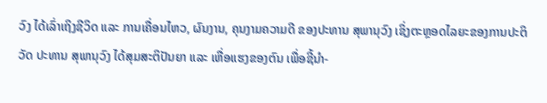ວົງ ໄດ້ເລົ່າເຖິງຊີວິດ ແລະ ການເຄື່ອນໄຫວ, ຜົນງານ, ຄຸນງາມຄວາມດີ ຂອງປະທານ ສຸພານຸວົງ ເຊິ່ງຕະຫຼອດໄລຍະຂອງການປະຕິວັດ ປະທານ ສຸພານຸວົງ ໄດ້ສຸມສະຕິປັນຍາ ແລະ ເຫື່ອແຮງຂອງຕົນ ເພື່ອຊີ້ນໍາ-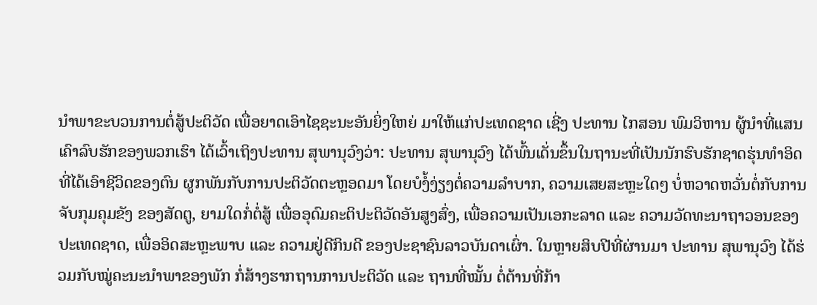ນໍາພາຂະບວນການຕໍ່ສູ້ປະຕິວັດ ເພື່ອຍາດເອົາໄຊຊະນະອັນຍິ່ງໃຫຍ່ ມາໃຫ້ແກ່ປະເທດຊາດ ເຊີ່ງ ປະທານ ໄກສອນ ພົມວິຫານ ຜູ້ນຳທີ່ແສນເຄົາລົບຮັກຂອງພວກເຮົາ ໄດ້ເວົ້າເຖິງປະທານ ສຸພານຸວົງວ່າ: ປະທານ ສຸພານຸວົງ ໄດ້ພົ້ນເດັ່ນຂຶ້ນໃນຖານະທີ່ເປັນນັກຮົບຮັກຊາດຮຸ່ນທໍາອິດ ທີ່ໄດ້ເອົາຊີວິດຂອງຕົນ ຜູກພັນກັບການປະຕິວັດຕະຫຼອດມາ ໂດຍບໍງໍ້ງ່ຽງຕໍ່ຄວາມລໍາບາກ, ຄວາມເສຍສະຫຼະໃດໆ ບໍ່ຫວາດຫວັ່ນຕໍ່ກັບການຈັບກຸມຄຸມຂັງ ຂອງສັດຕູ, ຍາມໃດກໍ່ຕໍ່ສູ້ ເພື່ອອຸດົມຄະຕິປະຕິວັດອັນສູງສົ່ງ, ເພື່ອຄວາມເປັນເອກະລາດ ແລະ ຄວາມວັດທະນາຖາວອນຂອງປະເທດຊາດ, ເພື່ອອິດສະຫຼະພາບ ແລະ ຄວາມຢູ່ດີກິນດີ ຂອງປະຊາຊົນລາວບັນດາເຜົ່າ. ໃນຫຼາຍສິບປີທີ່ຜ່ານມາ ປະທານ ສຸພານຸວົງ ໄດ້ຮ່ວມກັບໝູ່ຄະນະນໍາພາຂອງພັກ ກໍ່ສ້າງຮາກຖານການປະຕິວັດ ແລະ ຖານທີ່ໝັ້ນ ຕໍ່ຕ້ານທີ່ກ້າ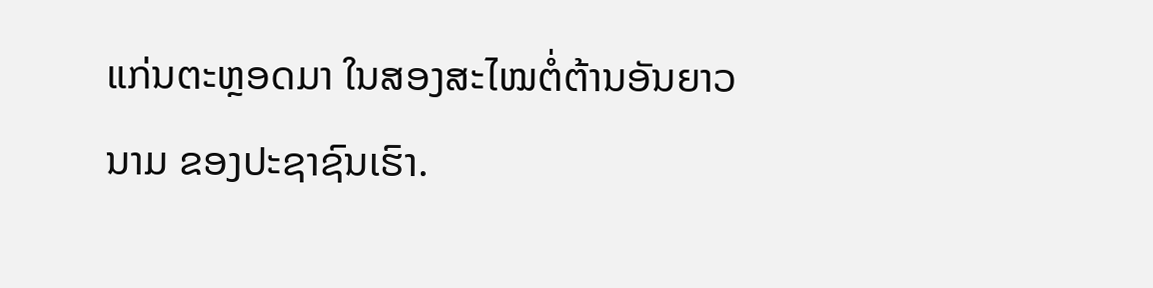ແກ່ນຕະຫຼອດມາ ໃນສອງສະໄໝຕໍ່ຕ້ານອັນຍາວນາມ ຂອງປະຊາຊົນເຮົາ.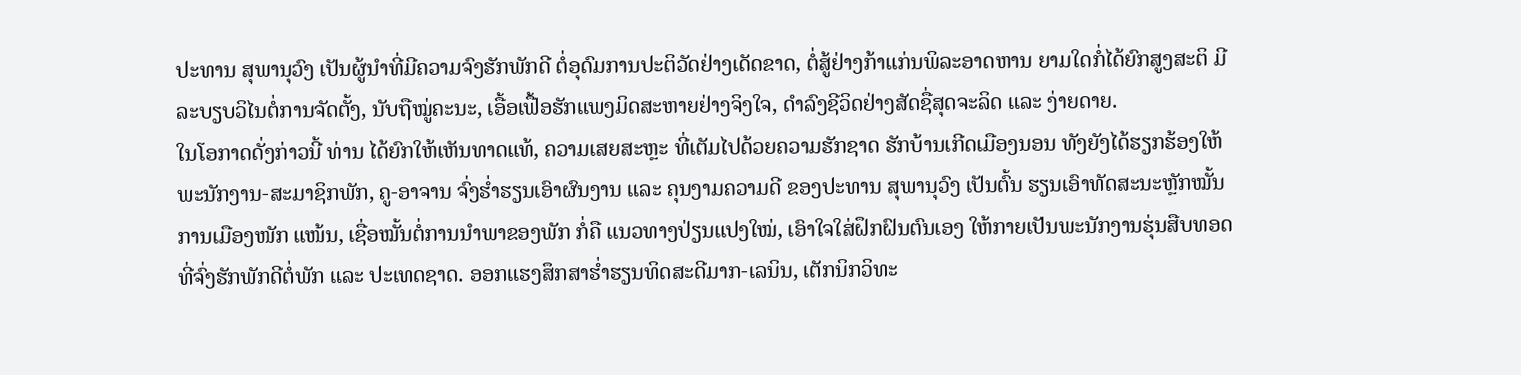ປະທານ ສຸພານຸວົງ ເປັນຜູ້ນໍາທີ່ມີຄວາມຈົງຮັກພັກດີ ຕໍ່ອຸດົມການປະຕິວັດຢ່າງເດັດຂາດ, ຕໍ່ສູ້ຢ່າງກ້າແກ່ນພິລະອາດຫານ ຍາມໃດກໍ່ໄດ້ຍົກສູງສະຕິ ມີລະບຽບວິໄນຕໍ່ການຈັດຕັ້ງ, ນັບຖືໝູ່ຄະນະ, ເອື້ອເຟື້ອຮັກແພງມິດສະຫາຍຢ່າງຈິງໃຈ, ດໍາລົງຊີວິດຢ່າງສັດຊື່ສຸດຈະລິດ ແລະ ງ່າຍດາຍ.
ໃນໂອກາດດັ່ງກ່າວນີ້ ທ່ານ ໄດ້ຍົກໃຫ້ເຫັນທາດແທ້, ຄວາມເສຍສະຫຼະ ທີ່ເຕັມໄປດ້ວຍຄວາມຮັກຊາດ ຮັກບ້ານເກີດເມືອງນອນ ທັງຍັງໄດ້ຮຽກຮ້ອງໃຫ້ພະນັກງານ-ສະມາຊິກພັກ, ຄູ-ອາຈານ ຈົ່ງຮໍ່າຮຽນເອົາຜົນງານ ແລະ ຄຸນງາມຄວາມດີ ຂອງປະທານ ສຸພານຸວົງ ເປັນຕົ້ນ ຮຽນເອົາທັດສະນະຫຼັກໝັ້ນການເມືອງໜັກ ແໜ້ນ, ເຊື່ອໝັ້ນຕໍ່ການນໍາພາຂອງພັກ ກໍ່ຄື ແນວທາງປ່ຽນແປງໃໝ່, ເອົາໃຈໃສ່ຝຶກຝົນຕົນເອງ ໃຫ້ກາຍເປັນພະນັກງານຮຸ່ນສືບທອດ ທີ່ຈົ່ງຮັກພັກດີຕໍ່ພັກ ແລະ ປະເທດຊາດ. ອອກແຮງສຶກສາຮໍ່າຮຽນທິດສະດີມາກ-ເລນິນ, ເຕັກນິກວິທະ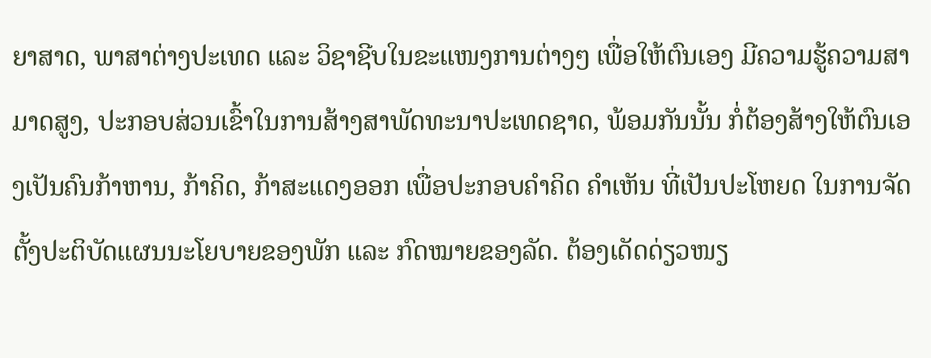ຍາສາດ, ພາສາຕ່າງປະເທດ ແລະ ວິຊາຊີບໃນຂະແໜງການຕ່າງໆ ເພື່ອໃຫ້ຕົນເອງ ມີຄວາມຮູ້ຄວາມສາມາດສູງ, ປະກອບສ່ວນເຂົ້າໃນການສ້າງສາພັດທະນາປະເທດຊາດ, ພ້ອມກັນນັ້ນ ກໍ່ຕ້ອງສ້າງໃຫ້ຕົນເອງເປັນຄົນກ້າຫານ, ກ້າຄິດ, ກ້າສະແດງອອກ ເພື່ອປະກອບຄໍາຄິດ ຄໍາເຫັນ ທີ່ເປັນປະໂຫຍດ ໃນການຈັດຕັ້ງປະຕິບັດແຜນນະໂຍບາຍຂອງພັກ ແລະ ກົດໝາຍຂອງລັດ. ຕ້ອງເດັດດ່ຽວໜຽ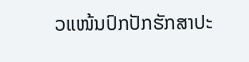ວແໜ້ນປົກປັກຮັກສາປະ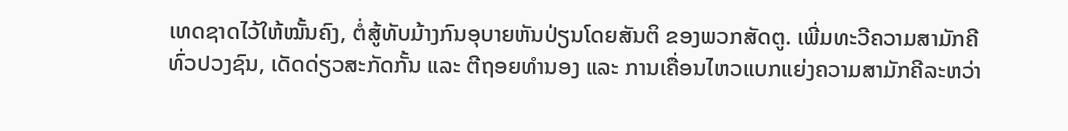ເທດຊາດໄວ້ໃຫ້ໝັ້ນຄົງ, ຕໍ່ສູ້ທັບມ້າງກົນອຸບາຍຫັນປ່ຽນໂດຍສັນຕິ ຂອງພວກສັດຕູ. ເພີ່ມທະວີຄວາມສາມັກຄີທົ່ວປວງຊົນ, ເດັດດ່ຽວສະກັດກັ້ນ ແລະ ຕີຖອຍທໍານອງ ແລະ ການເຄື່ອນໄຫວແບກແຍ່ງຄວາມສາມັກຄີລະຫວ່າ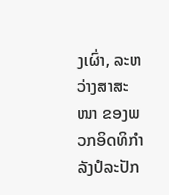ງເຜົ່າ, ລະຫວ່າງສາສະໜາ ຂອງພວກອິດທິກໍາລັງປໍລະປັກ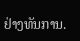ຢ່າງທັນການ.